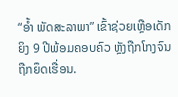“ອໍ້າ ພັດສະລາພາ” ເຂົ້າຊ່ວຍເຫຼືອເດັກຍິງ 9 ປີພ້ອມຄອບຄົວ ຫຼັງຖືກໂກງຈົນຖືກຍຶດເຮື່ອນ.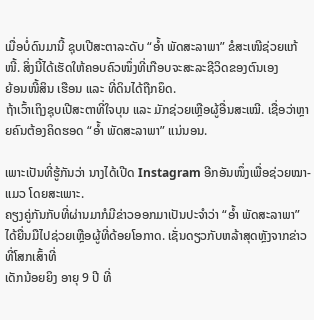ເມື່ອບໍ່ດົນມານີ້ ຊຸບເປີສະຕາລະດັບ “ອໍ້າ ພັດສະລາພາ” ຂໍສະເໜີຊ່ວຍແກ້ໜີ້. ສິ່ງນີ້ໄດ້ເຮັດໃຫ້ຄອບຄົວໜຶ່ງທີ່ເກືອບຈະສະລະຊີວິດຂອງຕົນເອງ
ຍ້ອນໜີ້ສິນ ເຮືອນ ແລະ ທີ່ດິນໄດ້ຖືກຍຶດ.
ຖ້າເວົ້າເຖິງຊຸບເປີສະຕາທີ່ໃຈບຸນ ແລະ ມັກຊ່ວຍເຫຼືອຜູ້ອື່ນສະເໝີ. ເຊື່ອວ່າຫຼາຍຄົນຕ້ອງຄິດຮອດ “ອໍ້າ ພັດສະລາພາ” ແນ່ນອນ.

ເພາະເປັນທີ່ຮູ້ກັນວ່າ ນາງໄດ້ເປີດ Instagram ອີກອັນໜຶ່ງເພື່ອຊ່ວຍໝາ-ແມວ ໂດຍສະເພາະ.
ຄຽງຄູ່ກັນກັບທີ່ຜ່ານມາກໍມີຂ່າວອອກມາເປັນປະຈໍາວ່າ “ອໍ້າ ພັດສະລາພາ” ໄດ້ຍື່ນມືໄປຊ່ວຍເຫຼືອຜູ້ທີ່ດ້ອຍໂອກາດ. ເຊັ່ນດຽວກັບຫລ້າສຸດຫຼັງຈາກຂ່າວທີ່ໂສກເສົ້າທີ່
ເດັກນ້ອຍຍິງ ອາຍຸ 9 ປີ ທີ່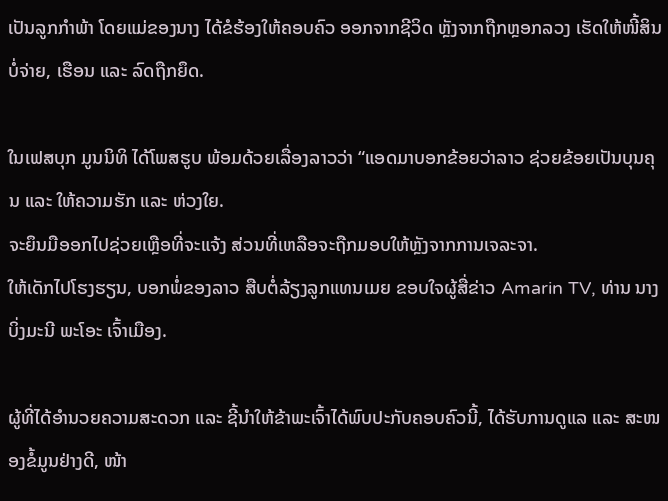ເປັນລູກກຳພ້າ ໂດຍແມ່ຂອງນາງ ໄດ້ຂໍຮ້ອງໃຫ້ຄອບຄົວ ອອກຈາກຊີວິດ ຫຼັງຈາກຖືກຫຼອກລວງ ເຮັດໃຫ້ໜີ້ສິນບໍ່ຈ່າຍ, ເຮືອນ ແລະ ລົດຖືກຍຶດ.

ໃນເຟສບຸກ ມູນນິທິ ໄດ້ໂພສຮູບ ພ້ອມດ້ວຍເລື່ອງລາວວ່າ “ແອດມາບອກຂ້ອຍວ່າລາວ ຊ່ວຍຂ້ອຍເປັນບຸນຄຸນ ແລະ ໃຫ້ຄວາມຮັກ ແລະ ຫ່ວງໃຍ.
ຈະຍຶນມືອອກໄປຊ່ວຍເຫຼືອທີ່ຈະແຈ້ງ ສ່ວນທີ່ເຫລືອຈະຖືກມອບໃຫ້ຫຼັງຈາກການເຈລະຈາ.
ໃຫ້ເດັກໄປໂຮງຮຽນ, ບອກພໍ່ຂອງລາວ ສືບຕໍ່ລ້ຽງລູກແທນເມຍ ຂອບໃຈຜູ້ສື່ຂ່າວ Amarin TV, ທ່ານ ນາງ ບິ່ງມະນີ ພະໂອະ ເຈົ້າເມືອງ.

ຜູ້ທີ່ໄດ້ອຳນວຍຄວາມສະດວກ ແລະ ຊີ້ນຳໃຫ້ຂ້າພະເຈົ້າໄດ້ພົບປະກັບຄອບຄົວນີ້, ໄດ້ຮັບການດູແລ ແລະ ສະໜອງຂໍ້ມູນຢ່າງດີ, ໜ້າ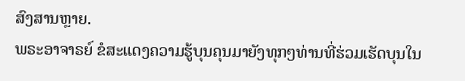ສົງສານຫຼາຍ.
ພຣະອາຈາຣຍ໌ ຂໍສະແດງຄວາມຮູ້ບຸນຄຸນມາຍັງທຸກໆທ່ານທີ່ຮ່ວມເຮັດບຸນໃນ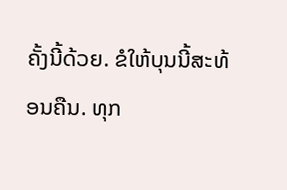ຄັ້ງນີ້ດ້ວຍ. ຂໍໃຫ້ບຸນນີ້ສະທ້ອນຄືນ. ທຸກ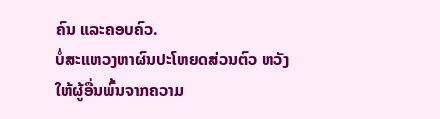ຄົນ ແລະຄອບຄົວ.
ບໍ່ສະແຫວງຫາຜົນປະໂຫຍດສ່ວນຕົວ ຫວັງໃຫ້ຜູ້ອື່ນພົ້ນຈາກຄວາມ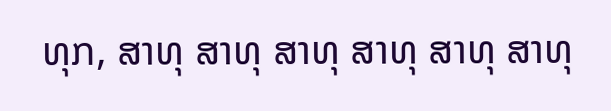ທຸກ, ສາທຸ ສາທຸ ສາທຸ ສາທຸ ສາທຸ ສາທຸ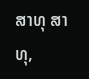ສາທຸ ສາທຸ,